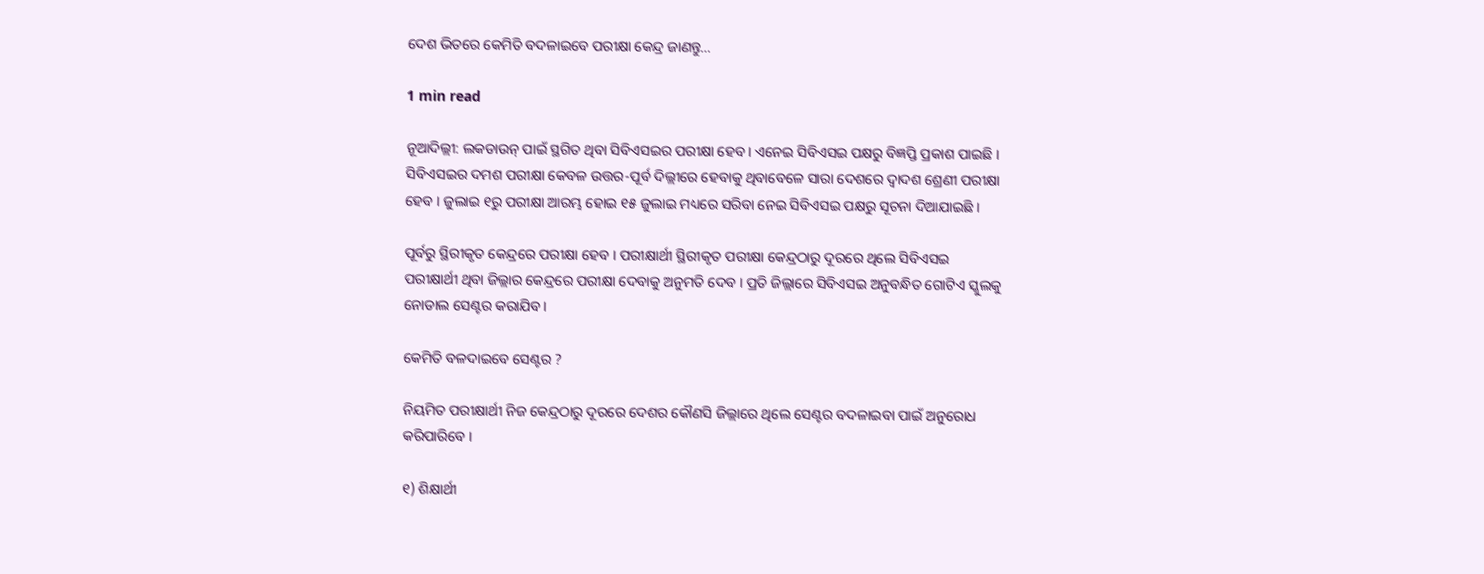ଦେଶ ଭିତରେ କେମିତି ବଦଳାଇବେ ପରୀକ୍ଷା କେନ୍ଦ୍ର ଜାଣନ୍ତୁ…

1 min read

ନୂଆଦିଲ୍ଲୀ: ଲକଡାଉନ୍ ପାଇଁ ସ୍ଥଗିତ ଥିବା ସିବିଏସଇର ପରୀକ୍ଷା ହେବ । ଏନେଇ ସିବିଏସଇ ପକ୍ଷରୁ ବିଜ୍ଞପ୍ତି ପ୍ରକାଶ ପାଇଛି । ସିବିଏସଇର ଦମଶ ପରୀକ୍ଷା କେବଳ ଉତ୍ତର-ପୂର୍ବ ଦିଲ୍ଲୀରେ ହେବାକୁ ଥିବାବେଳେ ସାରା ଦେଶରେ ଦ୍ୱାଦଶ ଶ୍ରେଣୀ ପରୀକ୍ଷା ହେବ । ଜୁଲାଇ ୧ରୁ ପରୀକ୍ଷା ଆରମ୍ଭ ହୋଇ ୧୫ ଜୁଲାଇ ମଧ୍ୟରେ ସରିବା ନେଇ ସିବିଏସଇ ପକ୍ଷରୁ ସୂଚନା ଦିଆଯାଇଛି ।

ପୂର୍ବରୁ ସ୍ଥିରୀକୃତ କେନ୍ଦ୍ରରେ ପରୀକ୍ଷା ହେବ । ପରୀକ୍ଷାର୍ଥୀ ସ୍ଥିରୀକୃତ ପରୀକ୍ଷା କେନ୍ଦ୍ରଠାରୁ ଦୂରରେ ଥିଲେ ସିବିଏସଇ ପରୀକ୍ଷାର୍ଥୀ ଥିବା ଜିଲ୍ଲାର କେନ୍ଦ୍ରରେ ପରୀକ୍ଷା ଦେବାକୁ ଅନୁମତି ଦେବ । ପ୍ରତି ଜିଲ୍ଲାରେ ସିବିଏସଇ ଅନୁବନ୍ଧିତ ଗୋଟିଏ ସ୍କୁଲକୁ ନୋଡାଲ ସେଣ୍ଟର କରାଯିବ ।

କେମିତି ବଳଦାଇବେ ସେଣ୍ଟର ?

ନିୟମିତ ପରୀକ୍ଷାର୍ଥୀ ନିଜ କେନ୍ଦ୍ରଠାରୁ ଦୂରରେ ଦେଶର କୌଣସି ଜିଲ୍ଲାରେ ଥିଲେ ସେଣ୍ଟର ବଦଳାଇବା ପାଇଁ ଅନୁରୋଧ କରିପାରିବେ ।

୧) ଶିକ୍ଷାର୍ଥୀ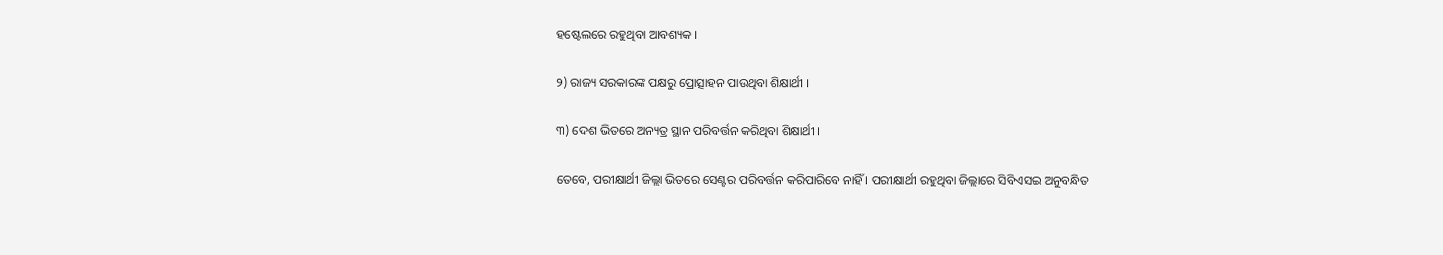ହଷ୍ଟେଲରେ ରହୁଥିବା ଆବଶ୍ୟକ ।

୨) ରାଜ୍ୟ ସରକାରଙ୍କ ପକ୍ଷରୁ ପ୍ରୋତ୍ସାହନ ପାଉଥିବା ଶିକ୍ଷାର୍ଥୀ ।

୩) ଦେଶ ଭିତରେ ଅନ୍ୟତ୍ର ସ୍ଥାନ ପରିବର୍ତ୍ତନ କରିଥିବା ଶିକ୍ଷାର୍ଥୀ ।

ତେବେ, ପରୀକ୍ଷାର୍ଥୀ ଜିଲ୍ଲା ଭିତରେ ସେଣ୍ଟର ପରିବର୍ତ୍ତନ କରିପାରିବେ ନାହିଁ । ପରୀକ୍ଷାର୍ଥୀ ରହୁଥିବା ଜିଲ୍ଲାରେ ସିବିଏସଇ ଅନୁବନ୍ଧିତ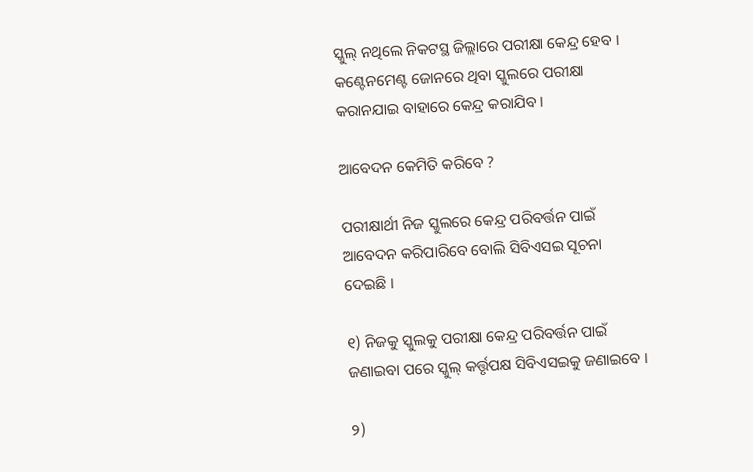ସ୍କୁଲ୍ ନଥିଲେ ନିକଟସ୍ଥ ଜିଲ୍ଲାରେ ପରୀକ୍ଷା କେନ୍ଦ୍ର ହେବ । କଣ୍ଟେନମେଣ୍ଟ ଜୋନରେ ଥିବା ସ୍କୁଲରେ ପରୀକ୍ଷା କରାନଯାଇ ବାହାରେ କେନ୍ଦ୍ର କରାଯିବ ।

ଆବେଦନ କେମିତି କରିବେ ?

ପରୀକ୍ଷାର୍ଥୀ ନିଜ ସ୍କୁଲରେ କେନ୍ଦ୍ର ପରିବର୍ତ୍ତନ ପାଇଁ ଆବେଦନ କରିପାରିବେ ବୋଲି ସିବିଏସଇ ସୂଚନା ଦେଇଛି ।

୧) ନିଜକୁ ସ୍କୁଲକୁ ପରୀକ୍ଷା କେନ୍ଦ୍ର ପରିବର୍ତ୍ତନ ପାଇଁ ଜଣାଇବା ପରେ ସ୍କୁଲ୍ କର୍ତ୍ତୃପକ୍ଷ ସିବିଏସଇକୁ ଜଣାଇବେ ।

୨)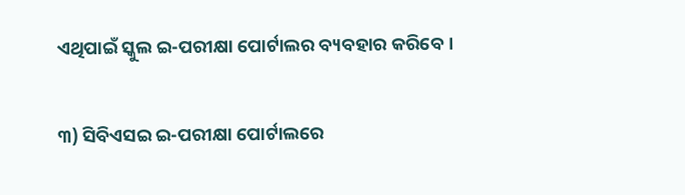ଏଥିପାଇଁ ସ୍କୁଲ ଇ-ପରୀକ୍ଷା ପୋର୍ଟାଲର ବ୍ୟବହାର କରିବେ ।

୩) ସିବିଏସଇ ଇ-ପରୀକ୍ଷା ପୋର୍ଟାଲରେ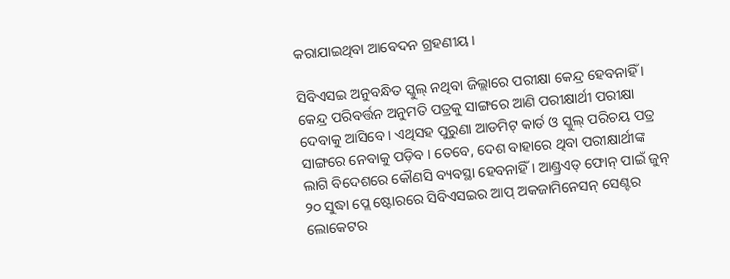କରାଯାଇଥିବା ଆବେଦନ ଗ୍ରହଣୀୟ ।

ସିବିଏସଇ ଅନୁବନ୍ଧିତ ସ୍କୁଲ୍ ନଥିବା ଜିଲ୍ଲାରେ ପରୀକ୍ଷା କେନ୍ଦ୍ର ହେବନାହିଁ । କେନ୍ଦ୍ର ପରିବର୍ତ୍ତନ ଅନୁମତି ପତ୍ରକୁ ସାଙ୍ଗରେ ଆଣି ପରୀକ୍ଷାର୍ଥୀ ପରୀକ୍ଷା ଦେବାକୁ ଆସିବେ । ଏଥିସହ ପୁରୁଣା ଆଡମିଟ୍ କାର୍ଡ ଓ ସ୍କୁଲ୍ ପରିଚୟ ପତ୍ର ସାଙ୍ଗରେ ନେବାକୁ ପଡ଼ିବ । ତେବେ, ଦେଶ ବାହାରେ ଥିବା ପରୀକ୍ଷାର୍ଥୀଙ୍କ ଲାଗି ବିଦେଶରେ କୌଣସି ବ୍ୟବସ୍ଥା ହେବନାହିଁ । ଆଣ୍ଡ୍ରଏଡ୍ ଫୋନ୍ ପାଇଁ ଜୁନ୍ ୨୦ ସୁଦ୍ଧା ପ୍ଲେ ଷ୍ଟୋରରେ ସିବିଏସଇର ଆପ୍ ଅକଜାମିନେସନ୍ ସେଣ୍ଟର ଲୋକେଟର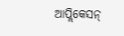ଆପ୍ଲିକେସନ୍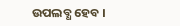ଉପଲବ୍ଧ ହେବ ।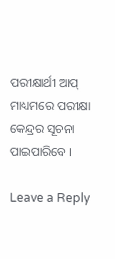ପରୀକ୍ଷାର୍ଥୀ ଆପ୍ ମାଧ୍ୟମରେ ପରୀକ୍ଷା କେନ୍ଦ୍ରର ସୂଚନା ପାଇପାରିବେ ।

Leave a Reply